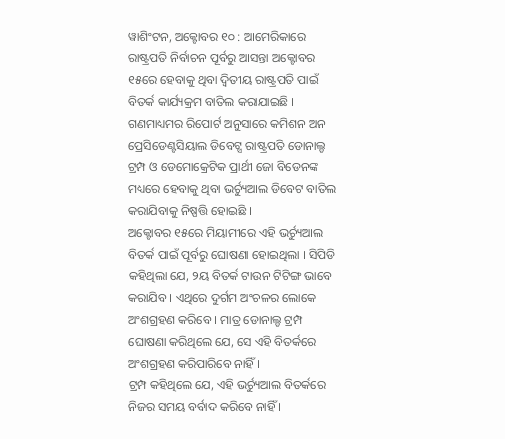ୱାଶିଂଟନ, ଅକ୍ଟୋବର ୧୦ : ଆମେରିକାରେ ରାଷ୍ଟ୍ରପତି ନିର୍ବାଚନ ପୂର୍ବରୁ ଆସନ୍ତା ଅକ୍ଟୋବର ୧୫ରେ ହେବାକୁ ଥିବା ଦ୍ୱିତୀୟ ରାଷ୍ଟ୍ରପତି ପାଇଁ ବିତର୍କ କାର୍ଯ୍ୟକ୍ରମ ବାତିଲ କରାଯାଇଛି । ଗଣମାଧ୍ୟମର ରିପୋର୍ଟ ଅନୁସାରେ କମିଶନ ଅନ ପ୍ରେସିଡେଣ୍ଟସିୟାଲ ଡିବେଟ୍ସ ରାଷ୍ଟ୍ରପତି ଡୋନାଲ୍ଡ ଟ୍ରମ୍ପ ଓ ଡେମୋକ୍ରେଟିକ ପ୍ରାର୍ଥୀ ଜୋ ବିଡେନଙ୍କ ମଧ୍ୟରେ ହେବାକୁ ଥିବା ଭର୍ଚ୍ୟୁଆଲ ଡିବେଟ ବାତିଲ କରାଯିବାକୁ ନିଷ୍ପତ୍ତି ହୋଇଛି ।
ଅକ୍ଟୋବର ୧୫ରେ ମିୟାମୀରେ ଏହି ଭର୍ଚ୍ୟୁଆଲ ବିତର୍କ ପାଇଁ ପୂର୍ବରୁ ଘୋଷଣା ହୋଇଥିଲା । ସିପିଡି କହିଥିଲା ଯେ, ୨ୟ ବିତର୍କ ଟାଉନ ଟିଟିଙ୍ଗ ଭାବେ କରାଯିବ । ଏଥିରେ ଦୁର୍ଗମ ଅଂଚଳର ଲୋକେ ଅଂଶଗ୍ରହଣ କରିବେ । ମାତ୍ର ଡୋନାଲ୍ଡ ଟ୍ରମ୍ପ ଘୋଷଣା କରିଥିଲେ ଯେ, ସେ ଏହି ବିତର୍କରେ ଅଂଶଗ୍ରହଣ କରିପାରିବେ ନାହିଁ ।
ଟ୍ରମ୍ପ କହିଥିଲେ ଯେ, ଏହି ଭର୍ଚ୍ୟୁଆଲ ବିତର୍କରେ ନିଜର ସମୟ ବର୍ବାଦ କରିବେ ନାହିଁ ।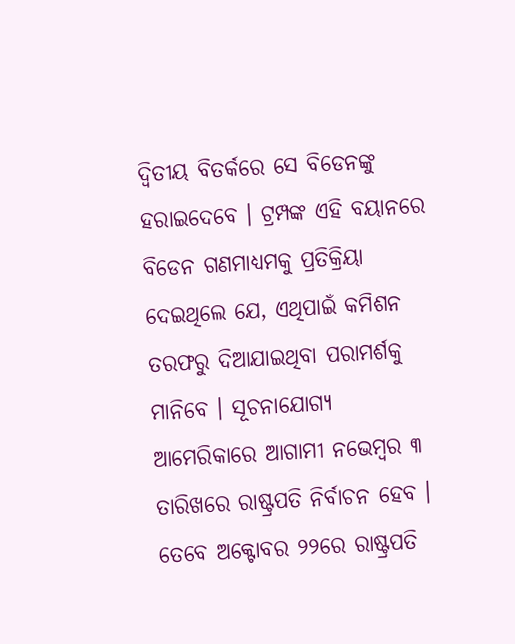ଦ୍ୱିତୀୟ ବିତର୍କରେ ସେ ବିଡେନଙ୍କୁ ହରାଇଦେବେ । ଟ୍ରମ୍ପଙ୍କ ଏହି ବୟାନରେ ବିଡେନ ଗଣମାଧ୍ୟମକୁ ପ୍ରତିକ୍ରିୟା ଦେଇଥିଲେ ଯେ, ଏଥିପାଇଁ କମିଶନ ତରଫରୁ ଦିଆଯାଇଥିବା ପରାମର୍ଶକୁ ମାନିବେ । ସୂଚନାଯୋଗ୍ୟ ଆମେରିକାରେ ଆଗାମୀ ନଭେମ୍ବର ୩ ତାରିଖରେ ରାଷ୍ଟ୍ରପତି ନିର୍ବାଚନ ହେବ । ତେବେ ଅକ୍ଟୋବର ୨୨ରେ ରାଷ୍ଟ୍ରପତି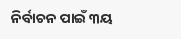ନିର୍ବାଚନ ପାଇଁ ୩ୟ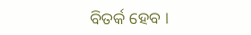ବିତର୍କ ହେବ ।